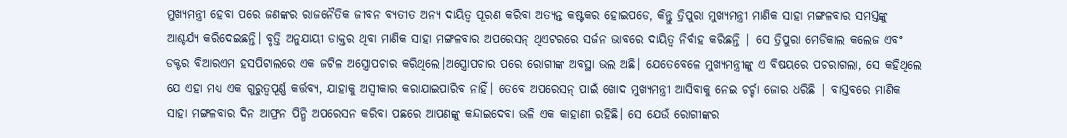ମୁଖ୍ୟମନ୍ତ୍ରୀ ହେବା ପରେ ଜଣଙ୍କର ରାଜନୈତିକ ଜୀବନ ବ୍ୟତୀତ ଅନ୍ୟ ଦାୟିତ୍ୱ ପୂରଣ କରିବା ଅତ୍ୟନ୍ତ କଷ୍ଟକର ହୋଇପଡେ, କିନ୍ତୁ ତ୍ରିପୁରା ମୁଖ୍ୟମନ୍ତ୍ରୀ ମାଣିକ ସାହା ମଙ୍ଗଳବାର ସମସ୍ତଙ୍କୁ ଆଶ୍ଚର୍ଯ୍ୟ କରିଦେଇଛନ୍ତି। ବୃତ୍ତି ଅନୁଯାୟୀ ଡାକ୍ତର ଥିବା ମାଣିକ ସାହା ମଙ୍ଗଳବାର ଅପରେସନ୍ ଥିଏଟରରେ ସର୍ଜନ ଭାବରେ ଦାୟିତ୍ୱ ନିର୍ବାହ କରିଛନ୍ତି | ସେ ତ୍ରିପୁରା ମେଡିକାଲ କଲେଜ ଏବଂ ଡକ୍ଟର ବିଆରଏମ ହସପିଟାଲରେ ଏକ ଜଟିଳ ଅସ୍ତ୍ରୋପଚାର କରିଥିଲେ।ଅସ୍ତ୍ରୋପଚାର ପରେ ରୋଗୀଙ୍କ ଅବସ୍ଥା ଭଲ ଅଛି। ଯେତେବେଳେ ମୁଖ୍ୟମନ୍ତ୍ରୀଙ୍କୁ ଏ ବିଷୟରେ ପଚରାଗଲା, ସେ କହିଥିଲେ ଯେ ଏହା ମଧ୍ୟ ଏକ ଗୁରୁତ୍ୱପୂର୍ଣ୍ଣ କର୍ତ୍ତବ୍ୟ, ଯାହାକୁ ଅସ୍ୱୀକାର କରାଯାଇପାରିବ ନାହିଁ। ତେବେ ଅପରେସନ୍ ପାଇଁ ଖୋଦ ମୁଖ୍ୟମନ୍ତ୍ରୀ ଆସିବାକୁ ନେଇ ଚର୍ଚ୍ଚା ଜୋର ଧରିଛି | ବାସ୍ତବରେ ମାଣିକ ସାହା ମଙ୍ଗଳବାର ଦିନ ଆଫ୍ରନ ପିନ୍ଧି ଅପରେସନ କରିବା ପଛରେ ଆପଣଙ୍କୁ କନ୍ଦାଇଦେବା ଭଳି ଏକ କାହାଣୀ ରହିଛି। ସେ ଯେଉଁ ରୋଗୀଙ୍କର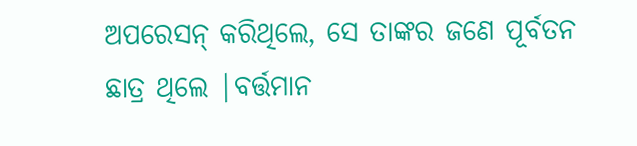ଅପରେସନ୍ କରିଥିଲେ, ସେ ତାଙ୍କର ଜଣେ ପୂର୍ବତନ ଛାତ୍ର ଥିଲେ |ବର୍ତ୍ତମାନ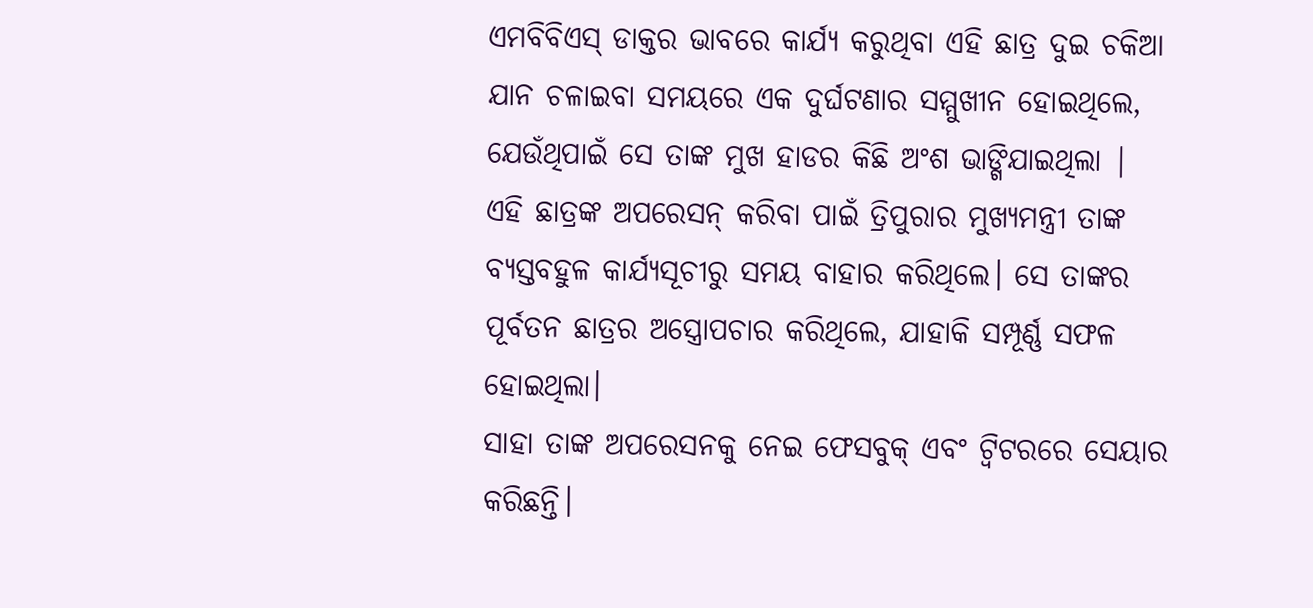ଏମବିବିଏସ୍ ଡାକ୍ତର ଭାବରେ କାର୍ଯ୍ୟ କରୁଥିବା ଏହି ଛାତ୍ର ଦୁଇ ଚକିଆ ଯାନ ଚଳାଇବା ସମୟରେ ଏକ ଦୁର୍ଘଟଣାର ସମ୍ମୁଖୀନ ହୋଇଥିଲେ, ଯେଉଁଥିପାଇଁ ସେ ତାଙ୍କ ମୁଖ ହାଡର କିଛି ଅଂଶ ଭାଙ୍ଗିଯାଇଥିଲା | ଏହି ଛାତ୍ରଙ୍କ ଅପରେସନ୍ କରିବା ପାଇଁ ତ୍ରିପୁରାର ମୁଖ୍ୟମନ୍ତ୍ରୀ ତାଙ୍କ ବ୍ୟସ୍ତବହୁଳ କାର୍ଯ୍ୟସୂଚୀରୁ ସମୟ ବାହାର କରିଥିଲେ। ସେ ତାଙ୍କର ପୂର୍ବତନ ଛାତ୍ରର ଅସ୍ତ୍ରୋପଚାର କରିଥିଲେ, ଯାହାକି ସମ୍ପୂର୍ଣ୍ଣ ସଫଳ ହୋଇଥିଲା।
ସାହା ତାଙ୍କ ଅପରେସନକୁ ନେଇ ଫେସବୁକ୍ ଏବଂ ଟ୍ୱିଟରରେ ସେୟାର କରିଛନ୍ତି।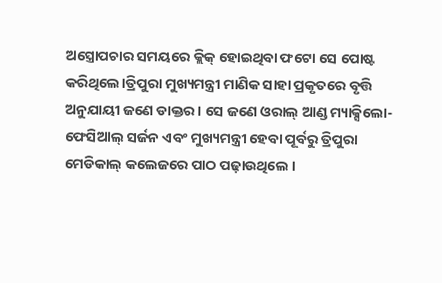ଅସ୍ତ୍ରୋପଚାର ସମୟରେ କ୍ଲିକ୍ ହୋଇଥିବା ଫଟୋ ସେ ପୋଷ୍ଟ କରିଥିଲେ।ତ୍ରିପୁରା ମୁଖ୍ୟମନ୍ତ୍ରୀ ମାଣିକ ସାହା ପ୍ରକୃତରେ ବୃତ୍ତି ଅନୁଯାୟୀ ଜଣେ ଡାକ୍ତର। ସେ ଜଣେ ଓରାଲ୍ ଆଣ୍ଡ ମ୍ୟାକ୍ସିଲୋ-ଫେସିଆଲ୍ ସର୍ଜନ ଏବଂ ମୁଖ୍ୟମନ୍ତ୍ରୀ ହେବା ପୂର୍ବରୁ ତ୍ରିପୁରା ମେଡିକାଲ୍ କଲେଜରେ ପାଠ ପଢ଼ାଉଥିଲେ ।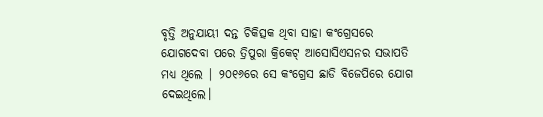ବୃତ୍ତି ଅନୁଯାୟୀ ଦନ୍ତ ଚିକିତ୍ସକ ଥିବା ସାହା କଂଗ୍ରେସରେ ଯୋଗଦେବା ପରେ ତ୍ରିପୁରା କ୍ରିକେଟ୍ ଆସୋସିଏସନର ସଭାପତି ମଧ୍ୟ ଥିଲେ | ୨୦୧୬ରେ ସେ କଂଗ୍ରେସ ଛାଡି ବିଜେପିରେ ଯୋଗ ଦେଇଥିଲେ।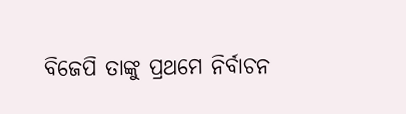ବିଜେପି ତାଙ୍କୁ ପ୍ରଥମେ ନିର୍ବାଚନ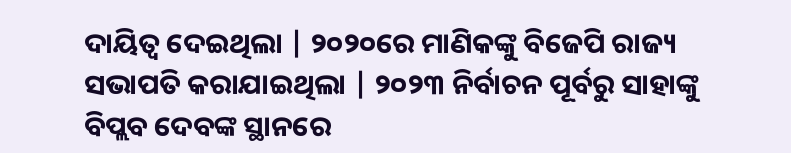ଦାୟିତ୍ୱ ଦେଇଥିଲା | ୨୦୨୦ରେ ମାଣିକଙ୍କୁ ବିଜେପି ରାଜ୍ୟ ସଭାପତି କରାଯାଇଥିଲା | ୨୦୨୩ ନିର୍ବାଚନ ପୂର୍ବରୁ ସାହାଙ୍କୁ ବିପ୍ଲବ ଦେବଙ୍କ ସ୍ଥାନରେ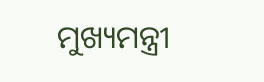ମୁଖ୍ୟମନ୍ତ୍ରୀ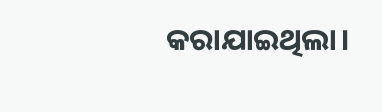କରାଯାଇଥିଲା।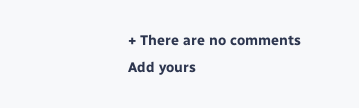+ There are no comments
Add yours